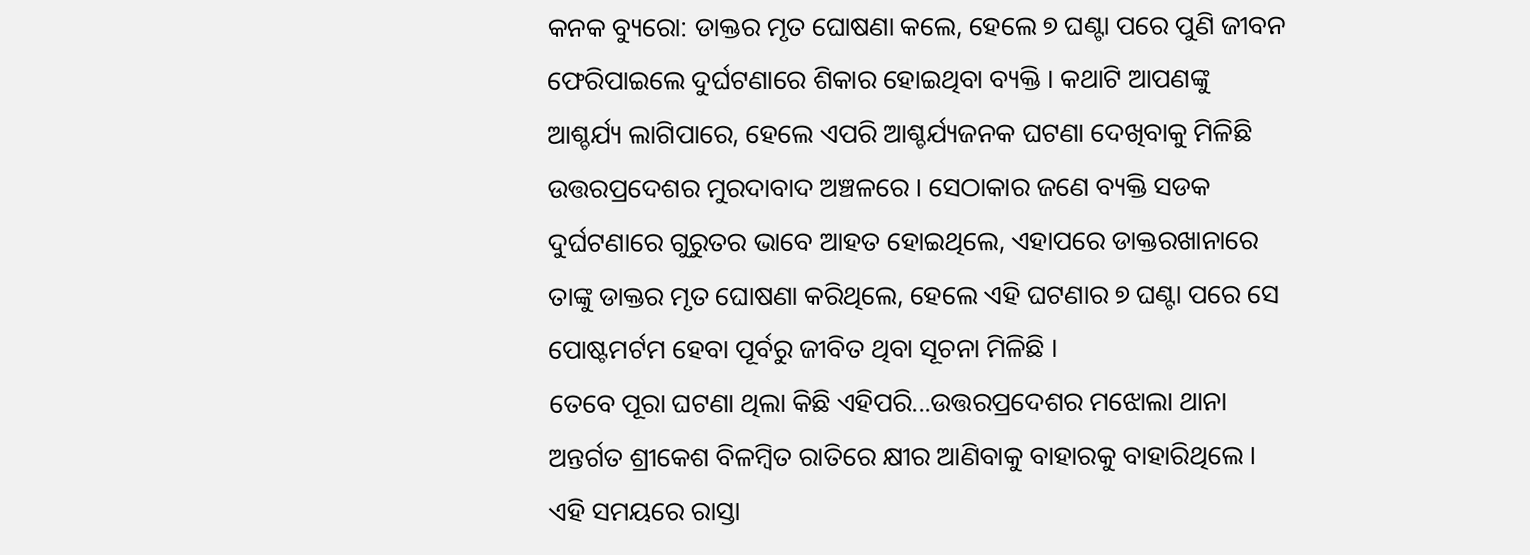କନକ ବ୍ୟୁରୋ: ଡାକ୍ତର ମୃତ ଘୋଷଣା କଲେ, ହେଲେ ୭ ଘଣ୍ଟା ପରେ ପୁଣି ଜୀବନ ଫେରିପାଇଲେ ଦୁର୍ଘଟଣାରେ ଶିକାର ହୋଇଥିବା ବ୍ୟକ୍ତି । କଥାଟି ଆପଣଙ୍କୁ ଆଶ୍ଚର୍ଯ୍ୟ ଲାଗିପାରେ, ହେଲେ ଏପରି ଆଶ୍ଚର୍ଯ୍ୟଜନକ ଘଟଣା ଦେଖିବାକୁ ମିଳିଛି ଉତ୍ତରପ୍ରଦେଶର ମୁରଦାବାଦ ଅଞ୍ଚଳରେ । ସେଠାକାର ଜଣେ ବ୍ୟକ୍ତି ସଡକ ଦୁର୍ଘଟଣାରେ ଗୁରୁତର ଭାବେ ଆହତ ହୋଇଥିଲେ, ଏହାପରେ ଡାକ୍ତରଖାନାରେ ତାଙ୍କୁ ଡାକ୍ତର ମୃତ ଘୋଷଣା କରିଥିଲେ, ହେଲେ ଏହି ଘଟଣାର ୭ ଘଣ୍ଟା ପରେ ସେ ପୋଷ୍ଟମର୍ଟମ ହେବା ପୂର୍ବରୁ ଜୀବିତ ଥିବା ସୂଚନା ମିଳିଛି ।
ତେବେ ପୂରା ଘଟଣା ଥିଲା କିଛି ଏହିପରି...ଉତ୍ତରପ୍ରଦେଶର ମଝୋଲା ଥାନା ଅନ୍ତର୍ଗତ ଶ୍ରୀକେଶ ବିଳମ୍ବିତ ରାତିରେ କ୍ଷୀର ଆଣିବାକୁ ବାହାରକୁ ବାହାରିଥିଲେ । ଏହି ସମୟରେ ରାସ୍ତା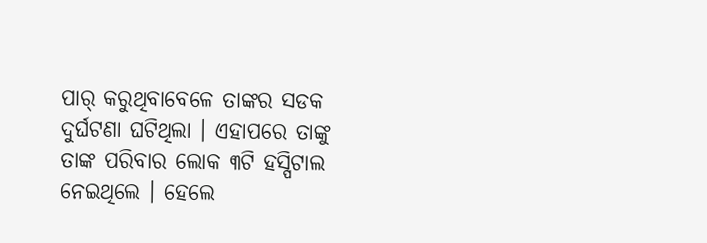ପାର୍ କରୁଥିବାବେଳେ ତାଙ୍କର ସଡକ ଦୁର୍ଘଟଣା ଘଟିଥିଲା । ଏହାପରେ ତାଙ୍କୁ ତାଙ୍କ ପରିବାର ଲୋକ ୩ଟି ହସ୍ପିଟାଲ ନେଇଥିଲେ । ହେଲେ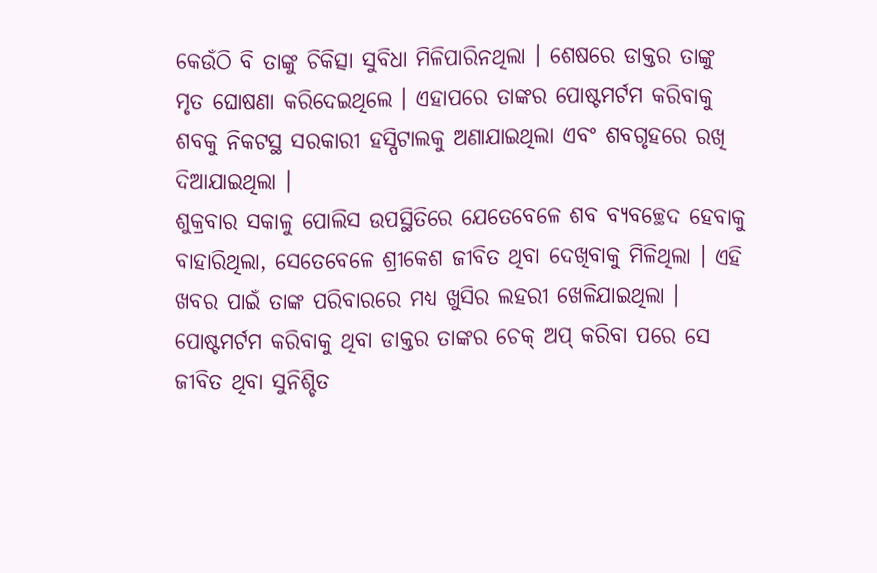କେଉଁଠି ବି ତାଙ୍କୁ ଚିକିତ୍ସା ସୁବିଧା ମିଳିପାରିନଥିଲା । ଶେଷରେ ଡାକ୍ତର ତାଙ୍କୁ ମୃତ ଘୋଷଣା କରିଦେଇଥିଲେ । ଏହାପରେ ତାଙ୍କର ପୋଷ୍ଟମର୍ଟମ କରିବାକୁ ଶବକୁ ନିକଟସ୍ଥ ସରକାରୀ ହସ୍ପିଟାଲକୁ ଅଣାଯାଇଥିଲା ଏବଂ ଶବଗୃହରେ ରଖି ଦିଆଯାଇଥିଲା ।
ଶୁକ୍ରବାର ସକାଳୁ ପୋଲିସ ଉପସ୍ଥିତିରେ ଯେତେବେଳେ ଶବ ବ୍ୟବଚ୍ଛେଦ ହେବାକୁ ବାହାରିଥିଲା, ସେତେବେଳେ ଶ୍ରୀକେଶ ଜୀବିତ ଥିବା ଦେଖିବାକୁ ମିଳିଥିଲା । ଏହି ଖବର ପାଇଁ ତାଙ୍କ ପରିବାରରେ ମଧ୍ୟ ଖୁସିର ଲହରୀ ଖେଳିଯାଇଥିଲା । ପୋଷ୍ଟମର୍ଟମ କରିବାକୁ ଥିବା ଡାକ୍ତର ତାଙ୍କର ଚେକ୍ ଅପ୍ କରିବା ପରେ ସେ ଜୀବିତ ଥିବା ସୁନିଶ୍ଚିତ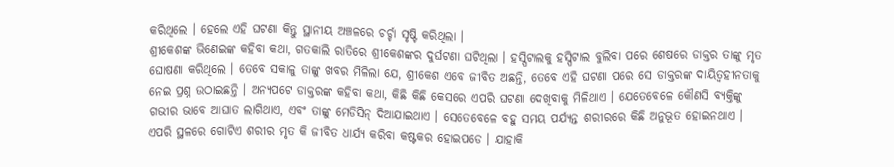କରିଥିଲେ । ହେଲେ ଏହି ଘଟଣା କିନ୍ତୁ ସ୍ଥାନୀୟ ଅଞ୍ଚଳରେ ଚର୍ଚ୍ଚା ସୃଷ୍ଟି କରିଥିଲା ।
ଶ୍ରୀକେଶଙ୍କ ଭିଣେଇଙ୍କ କହିବା କଥା, ଗତକାଲି ରାତିରେ ଶ୍ରୀକେଶଙ୍କର ଦୁର୍ଘଟଣା ଘଟିଥିଲା । ହସ୍ପିଟାଲକୁ ହସ୍ପିଟାଲ ବୁଲିବା ପରେ ଶେଷରେ ଡାକ୍ତର ତାଙ୍କୁ ମୃତ ଘୋଷଣା କରିଥିଲେ । ତେବେ ସକାଳୁ ତାଙ୍କୁ ଖବର ମିଳିଲା ଯେ, ଶ୍ରୀକେଶ ଏବେ ଜୀବିତ ଅଛନ୍ତି, ତେବେ ଏହି ଘଟଣା ପରେ ସେ ଡାକ୍ତରଙ୍କ ଦାୟିତ୍ୱହୀନତାକୁ ନେଇ ପ୍ରଶ୍ନ ଉଠାଇଛନ୍ତି । ଅନ୍ୟପଟେ ଡାକ୍ତରଙ୍କ କହିବା କଥା, କିଛି କିଛି କେସରେ ଏପରି ଘଟଣା ଦେଖିବାକୁ ମିଳିଥାଏ । ଯେତେବେଳେ କୌଣସି ବ୍ୟକ୍ତିଙ୍କୁ ଗଭୀର ଭାବେ ଆଘାତ ଲାଗିଥାଏ, ଏବଂ ତାଙ୍କୁ ମେଡିସିନ୍ ଦିଆଯାଇଥାଏ । ସେତେବେଳେ ବହୁ ସମୟ ପର୍ଯ୍ୟନ୍ତ ଶରୀରରେ କିଛି ଅନୁଭୂତ ହୋଇନଥାଏ । ଏପରି ସ୍ଥଳରେ ଗୋଟିଏ ଶରୀର ମୃତ କି ଜୀବିତ ଧାର୍ଯ୍ୟ କରିବା କଷ୍ଟକର ହୋଇପଡେ । ଯାହାକି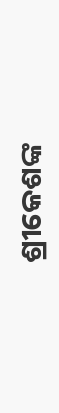ଶ୍ରୀକେଶଙ୍କ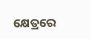କ୍ଷେତ୍ରରେ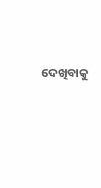ଦେଖିବାକୁ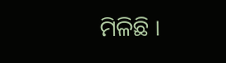ମିଳିଛି ।